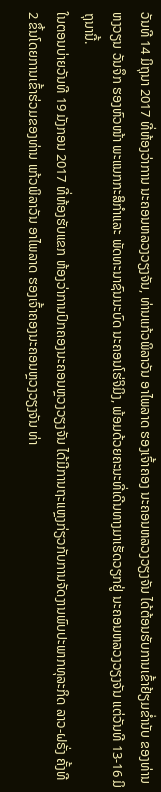ວັນທີ 14 ມິຖຸນາ 2017 ທີ່ຫ້ອງວ່າການ ນະຄອນຫລວງວຽງຈັນ, ທ່ານແກ້ວພິລາວັນ ອາໄພລາດ ຮອງເຈົ້າຄອງ ນະຄອນຫລວງວຽງຈັນ ໄດ້ຕ້ອນຮັບການເຂົ້າຢ້ຽມຂ່ຳນັບ ຂອງທ່ານ ຫງວຽນ ວັນຈຶກ ຮອງຫົວໜ້າ ພະແນກກະສິກຳແລະ ພັດທະນາຊົນນະບົດ ນະຄອນໂຮ່ຈິມິງ, ພ້ອມດ້ວຍຄະນະທີ່ເດີນທາງມາເຮັດວຽກຢູ່ ນະຄອນຫລວງວຽງຈັນ ແຕ່ວັນທີ 13-16 ມິຖຸນານີ້.
ໃນຕອນບ່າຍວັນທີ 19 ມັງກອນ 2017 ທີ່ຫ້ອງຮັບແຂກ ຫ້ອງວ່າການປົກຄອງນະຄອນຫຼວງວຽງຈັນ ໄດ້ມີການຖະແຫຼງກ່ຽວກັບການຈັດງານພົບປະພາກທຸລະກິດ ລາວ-ຝຣັ່ງ ຄັ້ງທີ 2 ຂຶ້ນໂດຍການເຂົ້າຮ່ວມຂອງທ່ານ ແກ້ວພິລາວັນ ອາໄພລາດ ຮອງເຈົ້າຄອງນະຄອນຫຼວງວຽງຈັນ ທ່າ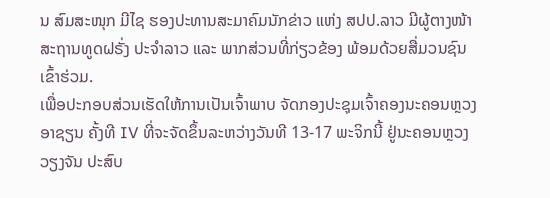ນ ສົມສະໜຸກ ມີໄຊ ຮອງປະທານສະມາຄົມນັກຂ່າວ ແຫ່ງ ສປປ.ລາວ ມີຜູ້ຕາງໜ້າສະຖານທູດຝຣັ່ງ ປະຈໍາລາວ ແລະ ພາກສ່ວນທີ່ກ່ຽວຂ້ອງ ພ້ອມດ້ວຍສື່ມວນຊົນເຂົ້າຮ່ວມ.
ເພື່ອປະກອບສ່ວນເຮັດໃຫ້ການເປັນເຈົ້າພາບ ຈັດກອງປະຊຸມເຈົ້າຄອງນະຄອນຫຼວງອາຊຽນ ຄັ້ງທີ IV ທີ່ຈະຈັດຂຶ້ນລະຫວ່າງວັນທີ 13-17 ພະຈິກນີ້ ຢູ່ນະຄອນຫຼວງວຽງຈັນ ປະສົບ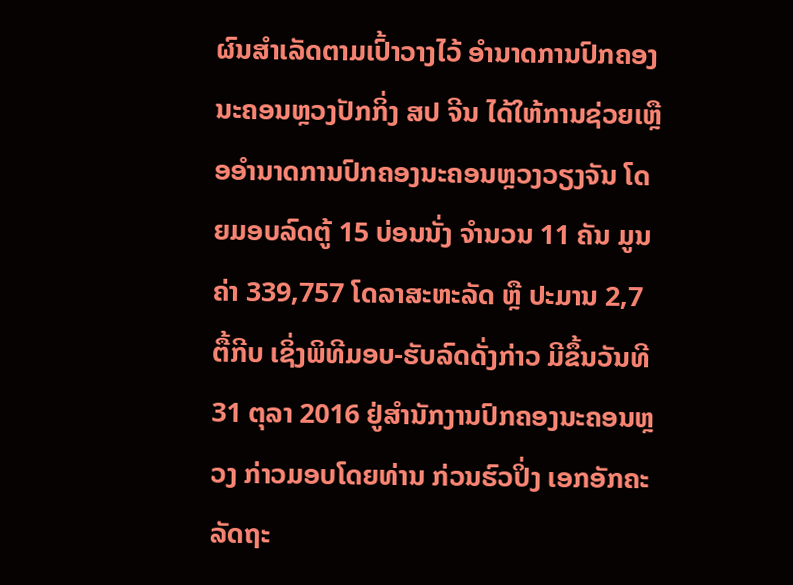ຜົນສຳເລັດຕາມເປົ້າວາງໄວ້ ອຳນາດການປົກຄອງນະຄອນຫຼວງປັກກິ່ງ ສປ ຈີນ ໄດ້ໃຫ້ການຊ່ວຍເຫຼືອອຳນາດການປົກຄອງນະຄອນຫຼວງວຽງຈັນ ໂດຍມອບລົດຕູ້ 15 ບ່ອນນັ່ງ ຈຳນວນ 11 ຄັນ ມູນຄ່າ 339,757 ໂດລາສະຫະລັດ ຫຼື ປະມານ 2,7 ຕື້ກີບ ເຊິ່ງພິທີມອບ-ຮັບລົດດັ່ງກ່າວ ມີຂຶ້ນວັນທີ 31 ຕຸລາ 2016 ຢູ່ສຳນັກງານປົກຄອງນະຄອນຫຼວງ ກ່າວມອບໂດຍທ່ານ ກ່ວນຮົວປິ່ງ ເອກອັກຄະລັດຖະ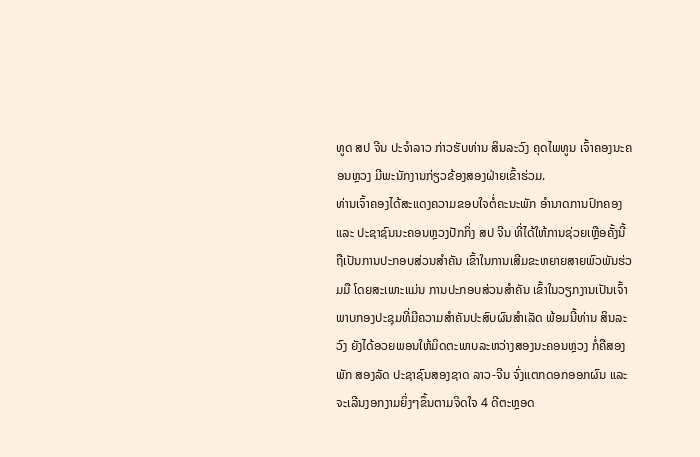ທູດ ສປ ຈີນ ປະຈຳລາວ ກ່າວຮັບທ່ານ ສິນລະວົງ ຄຸດໄພທູນ ເຈົ້າຄອງນະຄອນຫຼວງ ມີພະນັກງານກ່ຽວຂ້ອງສອງຝ່າຍເຂົ້າຮ່ວມ.
ທ່ານເຈົ້າຄອງໄດ້ສະແດງຄວາມຂອບໃຈຕໍ່ຄະນະພັກ ອຳນາດການປົກຄອງ ແລະ ປະຊາຊົນນະຄອນຫຼວງປັກກິ່ງ ສປ ຈີນ ທີ່ໄດ້ໃຫ້ການຊ່ວຍເຫຼືອຄັ້ງນີ້ ຖືເປັນການປະກອບສ່ວນສຳຄັນ ເຂົ້າໃນການເສີມຂະຫຍາຍສາຍພົວພັນຮ່ວມມື ໂດຍສະເພາະແມ່ນ ການປະກອບສ່ວນສຳຄັນ ເຂົ້າໃນວຽກງານເປັນເຈົ້າພາບກອງປະຊຸມທີ່ມີຄວາມສຳຄັນປະສົບຜົນສຳເລັດ ພ້ອມນີ້ທ່ານ ສິນລະວົງ ຍັງໄດ້ອວຍພອນໃຫ້ມິດຕະພາບລະຫວ່າງສອງນະຄອນຫຼວງ ກໍ່ຄືສອງພັກ ສອງລັດ ປະຊາຊົນສອງຊາດ ລາວ-ຈີນ ຈົ່ງແຕກດອກອອກຜົນ ແລະ ຈະເລີນງອກງາມຍິ່ງໆຂຶ້ນຕາມຈິດໃຈ 4 ດີຕະຫຼອດ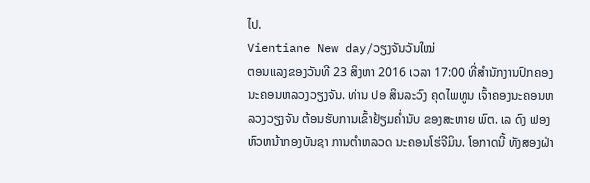ໄປ.
Vientiane New day/ວຽງຈັນວັນໃໝ່
ຕອນແລງຂອງວັນທີ 23 ສິງຫາ 2016 ເວລາ 17:00 ທີ່ສຳນັກງານປົກຄອງນະຄອນຫລວງວຽງຈັນ. ທ່ານ ປອ ສິນລະວົງ ຄຸດໄພທູນ ເຈົ້າຄອງນະຄອນຫລວງວຽງຈັນ ຕ້ອນຮັບການເຂົ້າຢ້ຽມຄ່ຳນັບ ຂອງສະຫາຍ ພົຕ. ເລ ດົງ ຟອງ ຫົວຫນ້າກອງບັນຊາ ການຕຳຫລວດ ນະຄອນໂຮ່ຈີມິນ. ໂອກາດນີ້ ທັງສອງຝ່າ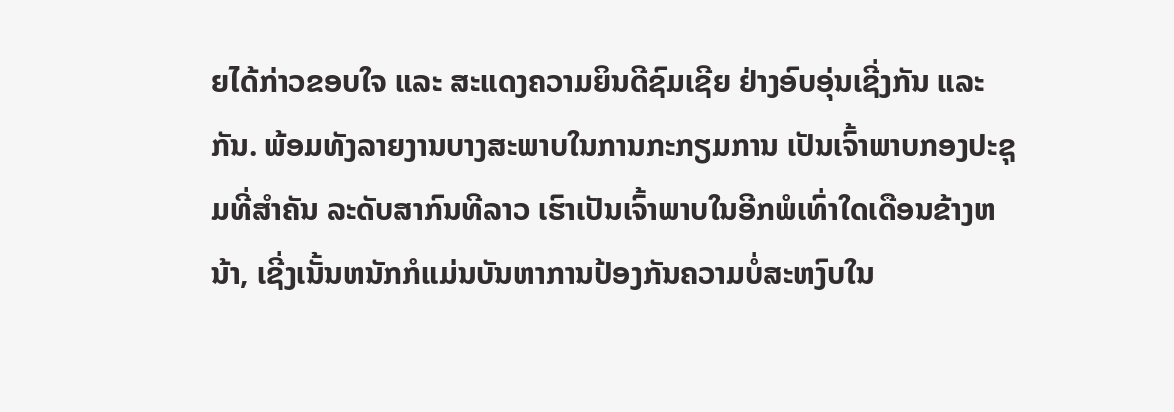ຍໄດ້ກ່າວຂອບໃຈ ແລະ ສະແດງຄວາມຍິນດີຊົມເຊີຍ ຢ່າງອົບອຸ່ນເຊີ່ງກັນ ແລະ ກັນ. ພ້ອມທັງລາຍງານບາງສະພາບໃນການກະກຽມການ ເປັນເຈົ້າພາບກອງປະຊຸມທີ່ສຳຄັນ ລະດັບສາກົນທີລາວ ເຮົາເປັນເຈົ້າພາບໃນອີກພໍເທົ່າໃດເດືອນຂ້າງຫນ້າ, ເຊີ່ງເນັ້ນຫນັກກໍແມ່ນບັນຫາການປ້ອງກັນຄວາມບໍ່ສະຫງົບໃນ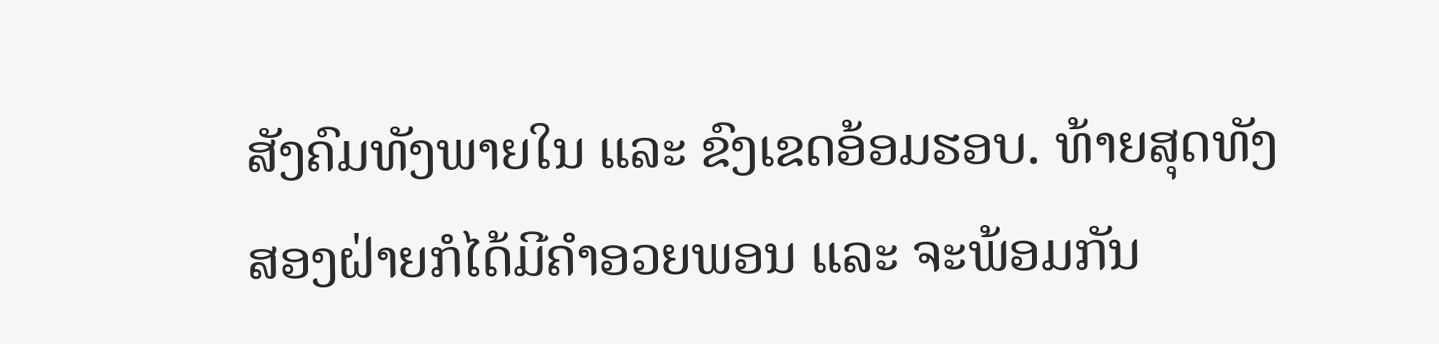ສັງຄົມທັງພາຍໃນ ແລະ ຂົງເຂດອ້ອມຮອບ. ທ້າຍສຸດທັງສອງຝ່າຍກໍໄດ້ມີຄຳອວຍພອນ ແລະ ຈະພ້ອມກັນ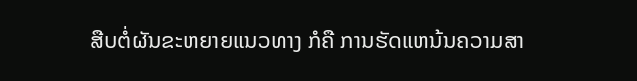ສືບຕໍ່ຜັນຂະຫຍາຍແນວທາງ ກໍຄື ການຮັດແຫນ້ນຄວາມສາ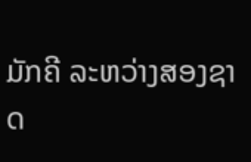ມັກຄີ ລະຫວ່າງສອງຊາດ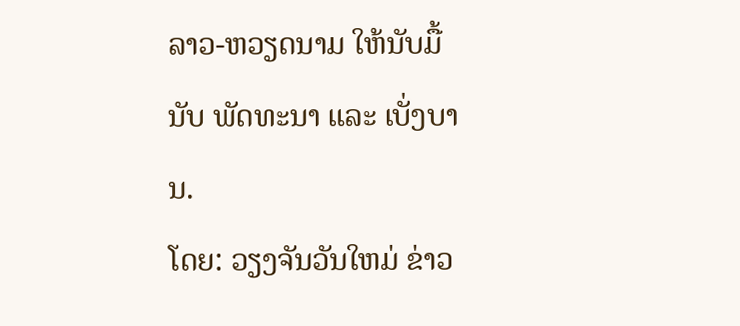ລາວ-ຫວຽດນາມ ໃຫ້ນັບມື້ນັບ ພັດທະນາ ແລະ ເບັ່ງບານ.
ໂດຍ: ວຽງຈັນວັນໃຫມ່ ຂ່າວ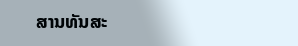ສານທັນສະ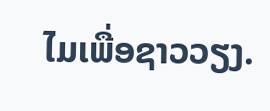ໄມເພື່ອຊາວວຽງ.